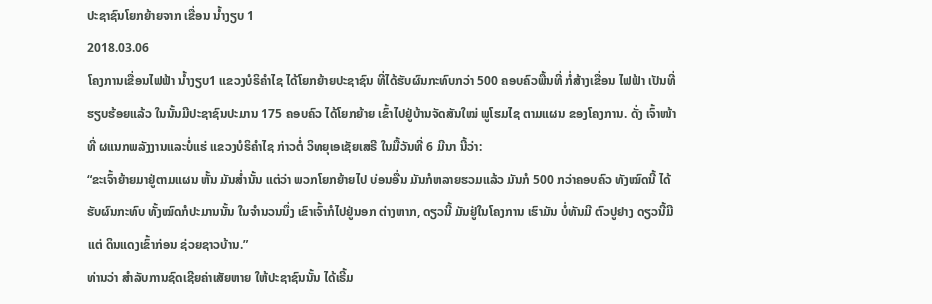ປະຊາຊົນໂຍກຍ້າຍຈາກ ເຂື່ອນ ນໍ້າງຽບ 1
2018.03.06
ໂຄງການເຂື່ອນໄຟຟ້າ ນໍ້າງຽບ1 ແຂວງບໍຣິຄໍາໄຊ ໄດ້ໂຍກຍ້າຍປະຊາຊົນ ທີ່ໄດ້ຮັບຜົນກະທົບກວ່າ 500 ຄອບຄົວພື້ນທີ່ ກໍ່ສ້າງເຂື່ອນ ໄຟຟ້າ ເປັນທີ່ຮຽບຮ້ອຍແລ້ວ ໃນນັ້ນມີປະຊາຊົນປະມານ 175 ຄອບຄົວ ໄດ້ໂຍກຍ້າຍ ເຂົ້າໄປຢູ່ບ້ານຈັດສັນໃໝ່ ພູໂຮມໄຊ ຕາມແຜນ ຂອງໂຄງການ. ດັ່ງ ເຈົ້າໜ້າທີ່ ຜແນກພລັງງານແລະບໍ່ແຮ່ ແຂວງບໍຣິຄໍາໄຊ ກ່າວຕໍ່ ວິທຍຸເອເຊັຍເສຣີ ໃນມື້ວັນທີ່ 6 ມີນາ ນີ້ວ່າ:
“ຂະເຈົ້າຍ້າຍມາຢູ່ຕາມແຜນ ຫັ້ນ ມັນສໍ່ານັ້ນ ແຕ່ວ່າ ພວກໂຍກຍ້າຍໄປ ບ່ອນອື່ນ ມັນກໍຫລາຍຮວມແລ້ວ ມັນກໍ 500 ກວ່າຄອບຄົວ ທັງໝົດນີ້ ໄດ້ຮັບຜົນກະທົບ ທັ້ງໝົດກໍປະມານນັ້ນ ໃນຈໍານວນນຶ່ງ ເຂົາເຈົ້າກໍໄປຢູ່ນອກ ຕ່າງຫາກ, ດຽວນີ້ ມັນຢູ່ໃນໂຄງການ ເຮົາມັນ ບໍ່ທັນມີ ຕົວປູຢາງ ດຽວນີ້ມີແຕ່ ດິນແດງເຂົ້າກ່ອນ ຊ່ວຍຊາວບ້ານ.”
ທ່ານວ່າ ສໍາລັບການຊົດເຊີຍຄ່າເສັຍຫາຍ ໃຫ້ປະຊາຊົນນັ້ນ ໄດ້ເຣີ້ມ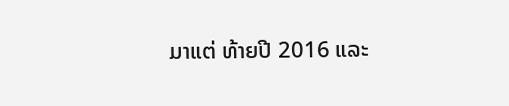ມາແຕ່ ທ້າຍປີ 2016 ແລະ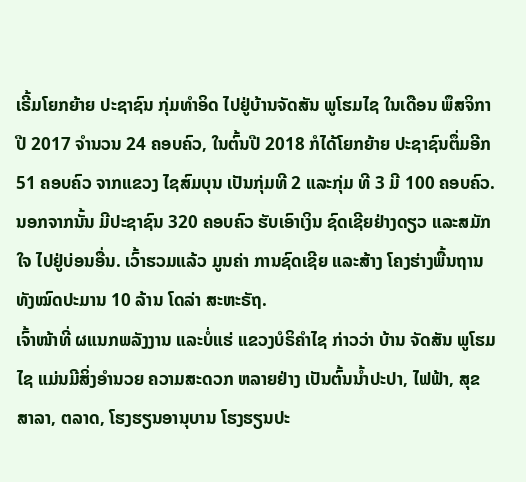ເຣີ້ມໂຍກຍ້າຍ ປະຊາຊົນ ກຸ່ມທໍາອິດ ໄປຢູ່ບ້ານຈັດສັນ ພູໂຮມໄຊ ໃນເດືອນ ພຶສຈິກາ ປີ 2017 ຈໍານວນ 24 ຄອບຄົວ, ໃນຕົ້ນປີ 2018 ກໍໄດ້ໂຍກຍ້າຍ ປະຊາຊົນຕຶ່ມອີກ 51 ຄອບຄົວ ຈາກແຂວງ ໄຊສົມບຸນ ເປັນກຸ່ມທີ 2 ແລະກຸ່ມ ທີ 3 ມີ 100 ຄອບຄົວ. ນອກຈາກນັ້ນ ມີປະຊາຊົນ 320 ຄອບຄົວ ຮັບເອົາເງິນ ຊົດເຊີຍຢ່າງດຽວ ແລະສມັກໃຈ ໄປຢູ່ບ່ອນອື່ນ. ເວົ້າຮວມແລ້ວ ມູນຄ່າ ການຊົດເຊີຍ ແລະສ້າງ ໂຄງຮ່າງພື້ນຖານ ທັງໝົດປະມານ 10 ລ້ານ ໂດລ່າ ສະຫະຣັຖ.
ເຈົ້າໜ້າທີ່ ຜແນກພລັງງານ ແລະບໍ່ແຮ່ ແຂວງບໍຣິຄໍາໄຊ ກ່າວວ່າ ບ້ານ ຈັດສັນ ພູໂຮມໄຊ ແມ່ນມີສິ່ງອໍານວຍ ຄວາມສະດວກ ຫລາຍຢ່າງ ເປັນຕົ້ນນໍ້າປະປາ, ໄຟຟ້າ, ສຸຂສາລາ, ຕລາດ, ໂຮງຮຽນອານຸບານ ໂຮງຮຽນປະ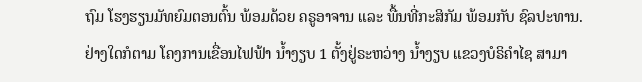ຖົມ ໂຮງຮຽນມັທຍົມຕອນຕົ້ນ ພ້ອມດ້ວຍ ຄຣູອາຈານ ແລະ ພື້ນທີ່ກະສິກັມ ພ້ອມກັບ ຊົລປະທານ.
ຢ່າງໃດກໍຕາມ ໂຄງການເຂື່ອນໄຟຟ້າ ນໍ້າງຽບ 1 ຕັ້ງຢູ່ຣະຫວ່າງ ນໍ້າງຽບ ແຂວງບໍຣິຄໍາໄຊ ສາມາ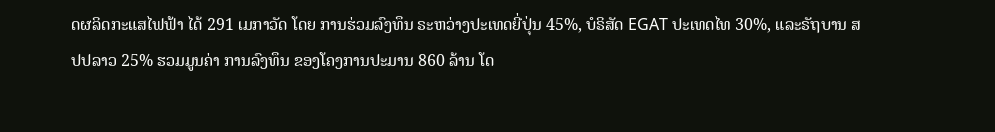ດຜລິດກະແສໄຟຟ້າ ໄດ້ 291 ເມກາວັດ ໂດຍ ການຮ່ວມລົງທຶນ ຣະຫວ່າງປະເທດຍີ່ປຸ່ນ 45%, ບໍຣິສັດ EGAT ປະເທດໄທ 30%, ແລະຣັຖບານ ສປປລາວ 25% ຮວມມູນຄ່າ ການລົງທຶນ ຂອງໂຄງການປະມານ 860 ລ້ານ ໂດ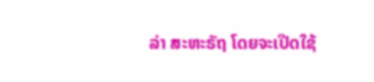ລ່າ ສະຫະຣັຖ ໂດຍຈະເປີດໃຊ້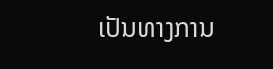ເປັນທາງການ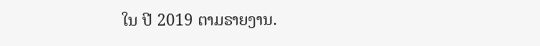ໃນ ປີ 2019 ຕາມຣາຍງານ.